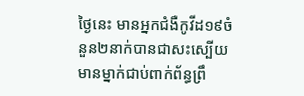ថ្ងៃនេះ មានអ្នកជំងឺកូវីដ១៩ចំនួន២នាក់បានជាសះស្បើយ មានម្នាក់ជាប់ពាក់ព័ន្ធព្រឹ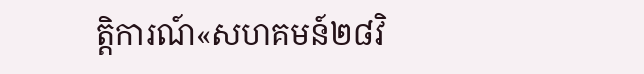ត្តិការណ៍«សហគមន៍២៨វិ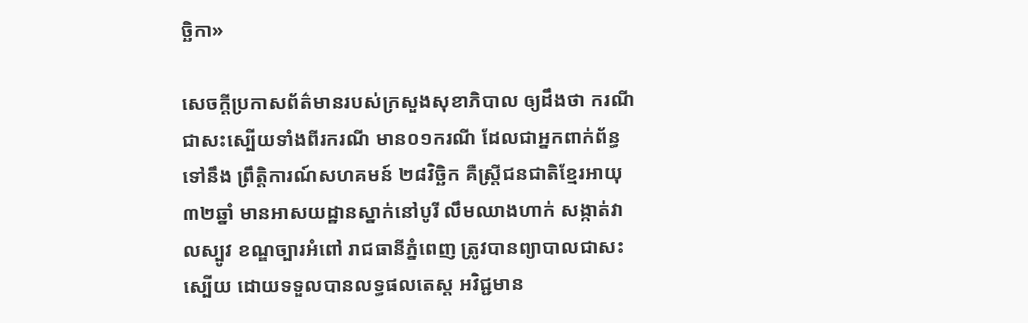ច្ឆិកា»

សេចក្តីប្រកាសព័ត៌មានរបស់ក្រសួងសុខាភិបាល ឲ្យដឹងថា ករណីជាសះស្បើយទាំងពីរករណី មាន០១ករណី ដែលជាអ្នកពាក់ព័ន្ធទៅនឹង ព្រឹត្តិការណ៍សហគមន៍ ២៨វិច្ឆិក គឺស្ត្រីជនជាតិខ្មែរអាយុ ៣២ឆ្នាំ មានអាសយដ្ឋានស្នាក់នៅបូរី លឹមឈាងហាក់ សង្កាត់វាលស្បូវ ខណ្ឌច្បារអំពៅ រាជធានីភ្នំពេញ ត្រូវបានព្យាបាលជាសះស្បើយ ដោយទទួលបានលទ្ធផលតេស្ត អវិជ្ជមាន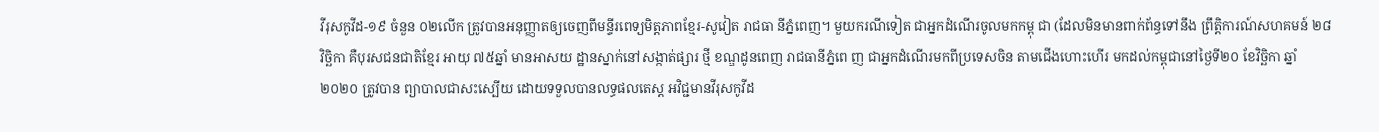វីរុសកូវីដ-១៩ ចំនួន ០២លើក ត្រូវបានអនុញ្ញាតឲ្យចេញពីមន្ទីរពេទ្យមិត្តភាពខ្មែរ-សូវៀត រាជធា នីភ្នំពេញ។ មួយករណីទៀត ជាអ្នកដំណើរចូលមកកម្ពុ ជា (ដែលមិនមានពាក់ព័ន្ធទៅនឹង ព្រឹត្តិការណ៍សហគមន៍ ២៨វិច្ឆិកា គឺបុរសជនជាតិខ្មែរ អាយុ ៧៥ឆ្នាំ មានអាសយ ដ្ឋានស្នាក់នៅសង្កាត់ផ្សារ ថ្មី ខណ្ឌដូនពេញ រាជធានីភ្នំពេ ញ ជាអ្នកដំណើរមកពីប្រទេសចិន តាមជើងហោះហើរ មកដល់កម្ពុជានៅថ្ងៃទី២០ ខែវិច្ឆិកា ឆ្នាំ២០២០ ត្រូវបាន ព្យាបាលជាសះស្បើយ ដោយទទួលបានលទ្ធផលតេស្ត អវិជ្ជមានវីរុសកូវីដ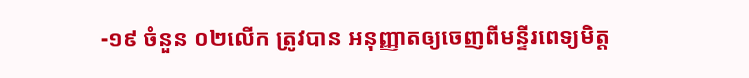-១៩ ចំនួន ០២លើក ត្រូវបាន អនុញ្ញាតឲ្យចេញពីមន្ទីរពេទ្យមិត្ត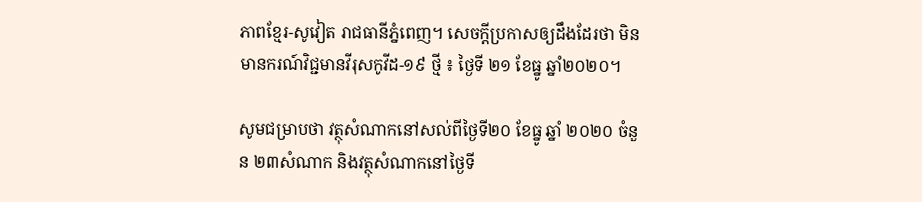ភាពខ្មែរ-សូវៀត រាជធានីភ្នំពេញ។ សេចក្តីប្រកាសឲ្យដឹងដែរថា មិនមានករណ៍វិជ្ជមានវីរុសកូវីដ-១៩ ថ្មី ៖ ថ្ងៃទី ២១ ខែធ្នូ ឆ្នាំ២០២០។

សូមជម្រាបថា វត្ថុសំណាកនៅសល់ពីថ្ងៃទី២០ ខែធ្នូ ឆ្នាំ ២០២០ ចំនួន ២៣សំណាក និងវត្ថុសំណាកនៅថ្ងៃទី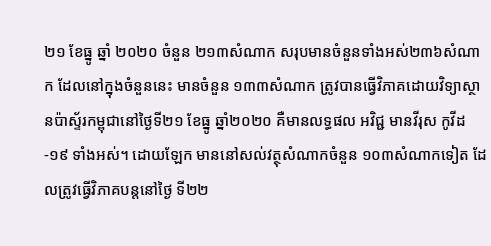២១ ខែធ្នូ ឆ្នាំ ២០២០ ចំនួន ២១៣សំណាក សរុបមានចំនួនទាំងអស់២៣៦សំណាក ដែលនៅក្នុងចំនួននេះ មានចំនួន ១៣៣សំណាក ត្រូវបានធ្វើវិភាគដោយវិទ្យាស្ថានប៉ាស្ទ័រកម្ពុជានៅថ្ងៃទី២១ ខែធ្នូ ឆ្នាំ២០២០ គឺមានលទ្ធផល អវិជ្ជ មានវីរុស កូវីដ-១៩ ទាំងអស់។ ដោយឡែក មាននៅសល់វត្ថុសំណាកចំនួន ១០៣សំណាកទៀត ដែលត្រូវធ្វើវិភាគបន្តនៅថ្ងៃ ទី២២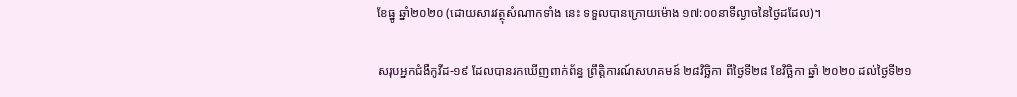ខែធ្នូ ឆ្នាំ២០២០ (ដោយសារវត្ថុសំណាកទាំង នេះ ទទួលបានក្រោយម៉ោង ១៧:០០នាទីល្ងាចនៃថ្ងៃដដែល)។

សរុបអ្នកជំងឺកូវីដ-១៩ ដែលបានរកឃើញពាក់ព័ន្ធ ព្រឹត្តិការណ៍សហគមន៍ ២៨វិច្ឆិកា ពីថ្ងៃទី២៨ ខែវិច្ឆិកា ឆ្នាំ ២០២០ ដល់ថ្ងៃទី២១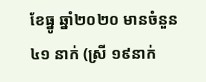ខែធ្នូ ឆ្នាំ២០២០ មានចំនួន ៤១ នាក់ (ស្រី ១៩នាក់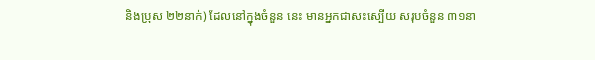និងប្រុស ២២នាក់) ដែលនៅក្នុងចំនួន នេះ មានអ្នកជាសះស្បើយ សរុបចំនួន ៣១នា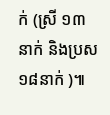ក់ (ស្រី ១៣នាក់ និងប្រស ១៨នាក់ )៕